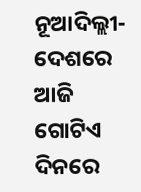ନୂଆଦିଲ୍ଲୀ- ଦେଶରେ ଆଜି ଗୋଟିଏ ଦିନରେ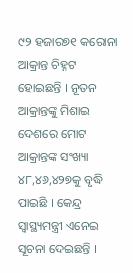୯୨ ହଜାର୭୧ କରୋନା ଆକ୍ରାନ୍ତ ଚିହ୍ନଟ ହୋଇଛନ୍ତି । ନୂତନ ଆକ୍ରାନ୍ତଙ୍କୁ ମିଶାଇ ଦେଶରେ ମୋଟ ଆକ୍ରାନ୍ତଙ୍କ ସଂଖ୍ୟା ୪୮,୪୬,୪୨୭କୁ ବୃଦ୍ଧି ପାଇଛି । କେନ୍ଦ୍ର ସ୍ୱାସ୍ଥ୍ୟମନ୍ତ୍ରୀ ଏନେଇ ସୂଚନା ଦେଇଛନ୍ତି ।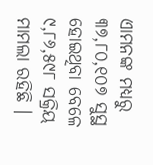ଏାମନଙ୍କ ମଧ୍ୟରୁ ୩୭,୮୦,୧୦୭ ସୁସ୍ଥ ହୋଇଥିବା ବେଳେ ୯,୮୬,୫୯୮ ସକ୍ରିୟ ମାମଲା ରହିଛି ।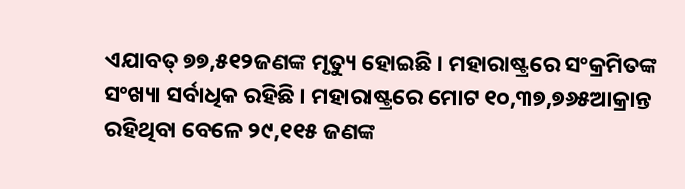ଏଯାବତ୍ ୭୭,୫୧୨ଜଣଙ୍କ ମୃତ୍ୟୁ ହୋଇଛି । ମହାରାଷ୍ଟ୍ରରେ ସଂକ୍ରମିତଙ୍କ ସଂଖ୍ୟା ସର୍ବାଧିକ ରହିଛି । ମହାରାଷ୍ଟ୍ରରେ ମୋଟ ୧୦,୩୭,୭୬୫ଆକ୍ରାନ୍ତ ରହିଥିବା ବେଳେ ୨୯,୧୧୫ ଜଣଙ୍କ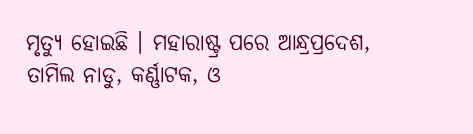ମୃତ୍ୟୁ ହୋଇଛି । ମହାରାଷ୍ଟ୍ର ପରେ ଆନ୍ଧ୍ରପ୍ରଦେଶ, ତାମିଲ ନାଡୁ, କର୍ଣ୍ଣାଟକ, ଓ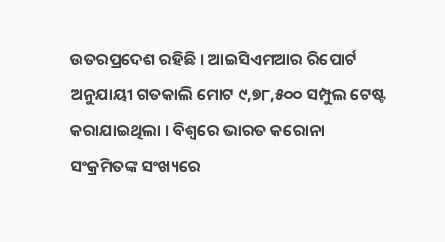ଉତରପ୍ରଦେଶ ରହିଛି । ଆଇସିଏମଆର ରିପୋର୍ଟ ଅନୁଯାୟୀ ଗତକାଲି ମୋଟ ୯,୭୮,୫୦୦ ସମ୍ପୁଲ ଟେଷ୍ଟ କରାଯାଇଥିଲା । ବିଶ୍ୱରେ ଭାରତ କରୋନା ସଂକ୍ରମିତଙ୍କ ସଂଖ୍ୟରେ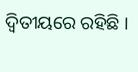ଦ୍ୱିତୀୟରେ ରହିଛି ।